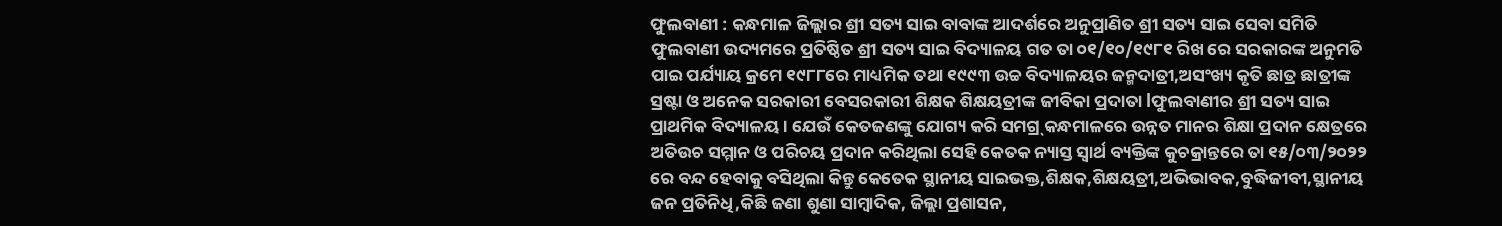ଫୁଲବାଣୀ : କନ୍ଧମାଳ ଜିଲ୍ଲାର ଶ୍ରୀ ସତ୍ୟ ସାଇ ବାବାଙ୍କ ଆଦର୍ଶରେ ଅନୁପ୍ରାଣିତ ଶ୍ରୀ ସତ୍ୟ ସାଇ ସେବା ସମିତି ଫୁଲବାଣୀ ଉଦ୍ୟମରେ ପ୍ରତିଷ୍ଠିତ ଶ୍ରୀ ସତ୍ୟ ସାଇ ବିଦ୍ୟାଳୟ ଗତ ତା ୦୧/୧୦/୧୯୮୧ ରିଖ ରେ ସରକାରଙ୍କ ଅନୁମତି ପାଇ ପର୍ଯ୍ୟାୟ କ୍ରମେ ୧୯୮୮ରେ ମାଧ୍ୟମିକ ତଥା ୧୯୯୩ ଉଚ୍ଚ ବିଦ୍ୟାଳୟର ଜନ୍ମଦାତ୍ରୀ,ଅସଂଖ୍ୟ କୃତି ଛାତ୍ର ଛାତ୍ରୀଙ୍କ ସ୍ରଷ୍ଟା ଓ ଅନେକ ସରକାରୀ ବେସରକାରୀ ଶିକ୍ଷକ ଶିକ୍ଷୟତ୍ରୀଙ୍କ ଜୀବିକା ପ୍ରଦାତା lଫୁଲବାଣୀର ଶ୍ରୀ ସତ୍ୟ ସାଇ ପ୍ରାଥମିକ ବିଦ୍ୟାଳୟ । ଯେଉଁ କେତଜଣଙ୍କୁ ଯୋଗ୍ୟ କରି ସମଗ୍ର୍ କନ୍ଧମାଳରେ ଉନ୍ନତ ମାନର ଶିକ୍ଷା ପ୍ରଦାନ କ୍ଷେତ୍ରରେ ଅତିଉଚ ସମ୍ମାନ ଓ ପରିଚୟ ପ୍ରଦାନ କରିଥିଲା ସେହି କେତକ ନ୍ୟାସ୍ତ ସ୍ୱାର୍ଥ ବ୍ୟକ୍ତିଙ୍କ କୁଚକ୍ରାନ୍ତରେ ତା ୧୫/୦୩/୨୦୨୨ ରେ ବନ୍ଦ ହେବାକୁ ବସିଥିଲା କିନ୍ତୁ କେତେକ ସ୍ଥାନୀୟ ସାଇଭକ୍ତ,ଶିକ୍ଷକ,ଶିକ୍ଷୟତ୍ରୀ,ଅଭିଭାବକ,ବୁଦ୍ଧିଜୀବୀ,ସ୍ଥାନୀୟ ଜନ ପ୍ରତିନିଧି,କିଛି ଜଣା ଶୁଣା ସାମ୍ବାଦିକ, ଜିଲ୍ଲା ପ୍ରଶାସନ,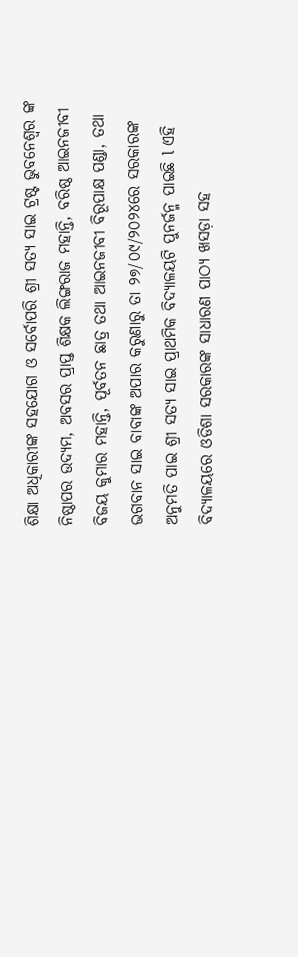ଶିକ୍ଷା ଅଧିକାରୀଙ୍କ ସହଯୋଗ ଓ ସର୍ବୋପରି ଶ୍ରୀ ସତ୍ୟ ସାଇ ଟ୍ରଷ୍ଟ ଭୁବନେଶ୍ଵର ଙ୍କ ନିଷ୍ଠାପର ଉଦ୍ୟମ, ଅବସର ପ୍ରାପ୍ତ ଶିକ୍ଷକ ଲିଙ୍ଗରାଜ ମହାନ୍ତି, ବରିଷ୍ଠ ଆଇନଜୀବୀ ବିଜୟ କୁମାର ମହାନ୍ତି, ପୂର୍ବତନ ଛାତ୍ର ତଥା ଆଇନଜୀବୀ ବିରୂପାକ୍ଷ ପଣ୍ଡା, ତଥା ଭଗବାନ ସାଇ ବାବାଙ୍କ ଅପାର କରୁଣାରୁ ତା ୨୭/୦୯/୨୦୨୪ରେ ସରକାରଙ୍କ ଅନୁମତି ପାଇ ଶ୍ରୀ ସତ୍ୟ ସାଇ ପ୍ରାଥମିକ ବିଦ୍ୟାଳୟଟି ପୁନର୍ଜନ୍ମ ପାଇଛି l ଏହି ବିଦ୍ୟାଳୟରେ ଓଡିଶା ସରକାରଙ୍କ ସାଧାରଣ ପାଠ୍ୟ ଖସଡ଼ା ସହ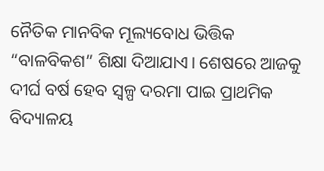ନୈତିକ ମାନବିକ ମୂଲ୍ୟବୋଧ ଭିତ୍ତିକ “ବାଳବିକଶ” ଶିକ୍ଷା ଦିଆଯାଏ। ଶେଷରେ ଆଜକୁ ଦୀର୍ଘ ବର୍ଷ ହେବ ସ୍ଵଳ୍ପ ଦରମା ପାଇ ପ୍ରାଥମିକ ବିଦ୍ୟାଳୟ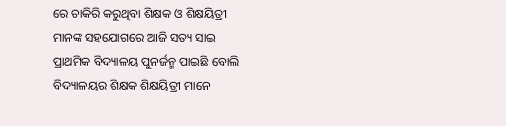ରେ ଚାକିରି କରୁଥିବା ଶିକ୍ଷକ ଓ ଶିକ୍ଷୟିତ୍ରୀ ମାନଙ୍କ ସହଯୋଗରେ ଆଜି ସତ୍ୟ ସାଇ ପ୍ରାଥମିକ ବିଦ୍ୟାଳୟ ପୁନର୍ଜନ୍ମ ପାଇଛି ବୋଲି ବିଦ୍ୟାଳୟର ଶିକ୍ଷକ ଶିକ୍ଷୟିତ୍ରୀ ମାନେ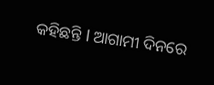କହିଛନ୍ତି l ଆଗାମୀ ଦିନରେ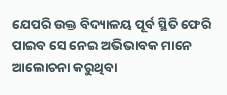ଯେପରି ଉକ୍ତ ବିଦ୍ୟାଳୟ ପୂର୍ବ ସ୍ଥିତି ଫେରି ପାଇବ ସେ ନେଇ ଅଭିଭାବକ ମାନେ ଆଲୋଚନା କରୁଥିବା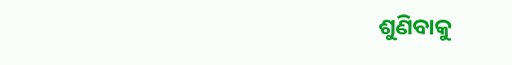ଶୁଣିବାକୁ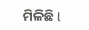ମିଳିଛି l